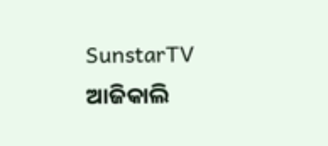SunstarTV
ଆଜିକାଲି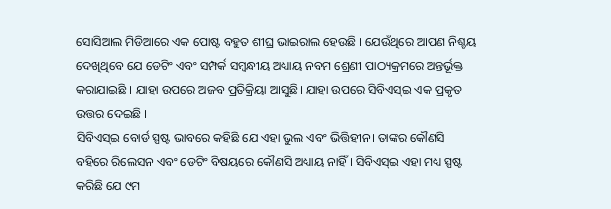ସୋସିଆଲ ମିଡିଆରେ ଏକ ପୋଷ୍ଟ ବହୁତ ଶୀଘ୍ର ଭାଇରାଲ ହେଉଛି । ଯେଉଁଥିରେ ଆପଣ ନିଶ୍ଚୟ ଦେଖିଥିବେ ଯେ ଡେଟିଂ ଏବଂ ସମ୍ପର୍କ ସମ୍ବନ୍ଧୀୟ ଅଧ୍ୟାୟ ନବମ ଶ୍ରେଣୀ ପାଠ୍ୟକ୍ରମରେ ଅନ୍ତର୍ଭୂକ୍ତ କରାଯାଇଛି । ଯାହା ଉପରେ ଅଜବ ପ୍ରତିକ୍ରିୟା ଆସୁଛି। ଯାହା ଉପରେ ସିବିଏସ୍ଇ ଏକ ପ୍ରକୃତ ଉତ୍ତର ଦେଇଛି ।
ସିବିଏସ୍ଇ ବୋର୍ଡ ସ୍ପଷ୍ଟ ଭାବରେ କହିଛି ଯେ ଏହା ଭୁଲ ଏବଂ ଭିତ୍ତିହୀନ। ତାଙ୍କର କୌଣସି ବହିରେ ରିଲେସନ ଏବଂ ଡେଟିଂ ବିଷୟରେ କୌଣସି ଅଧ୍ୟାୟ ନାହିଁ । ସିବିଏସ୍ଇ ଏହା ମଧ୍ୟ ସ୍ପଷ୍ଟ କରିଛି ଯେ ୯ମ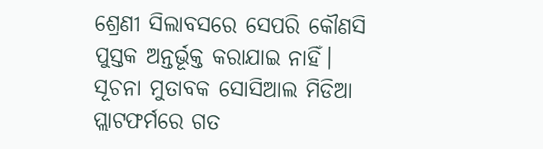ଶ୍ରେଣୀ ସିଲାବସରେ ସେପରି କୌଣସି ପୁସ୍ତକ ଅନ୍ତର୍ଭୂକ୍ତ କରାଯାଇ ନାହିଁ।
ସୂଚନା ମୁତାବକ ସୋସିଆଲ ମିଡିଆ ପ୍ଲାଟଫର୍ମରେ ଗତ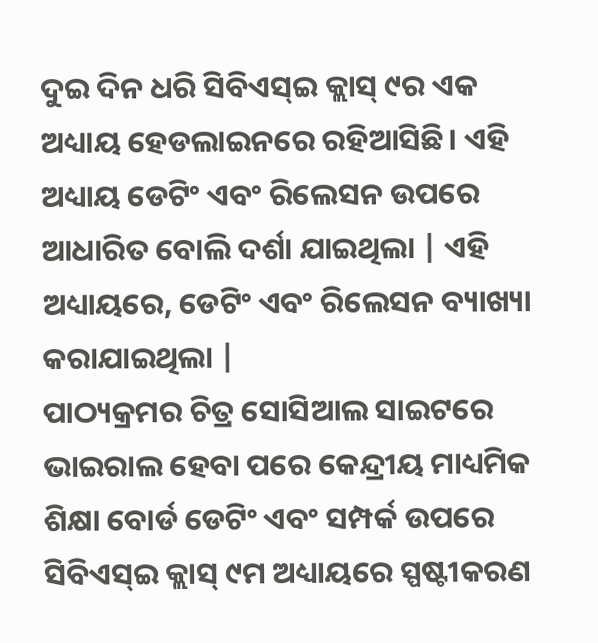ଦୁଇ ଦିନ ଧରି ସିବିଏସ୍ଇ କ୍ଲାସ୍ ୯ର ଏକ ଅଧ୍ୟାୟ ହେଡଲାଇନରେ ରହିଆସିଛି। ଏହି ଅଧ୍ୟାୟ ଡେଟିଂ ଏବଂ ରିଲେସନ ଉପରେ ଆଧାରିତ ବୋଲି ଦର୍ଶା ଯାଇଥିଲା | ଏହି ଅଧ୍ୟାୟରେ, ଡେଟିଂ ଏବଂ ରିଲେସନ ବ୍ୟାଖ୍ୟା କରାଯାଇଥିଲା |
ପାଠ୍ୟକ୍ରମର ଚିତ୍ର ସୋସିଆଲ ସାଇଟରେ ଭାଇରାଲ ହେବା ପରେ କେନ୍ଦ୍ରୀୟ ମାଧ୍ୟମିକ ଶିକ୍ଷା ବୋର୍ଡ ଡେଟିଂ ଏବଂ ସମ୍ପର୍କ ଉପରେ ସିବିଏସ୍ଇ କ୍ଲାସ୍ ୯ମ ଅଧ୍ୟାୟରେ ସ୍ପଷ୍ଟୀକରଣ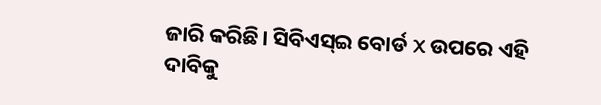ଜାରି କରିଛି। ସିବିଏସ୍ଇ ବୋର୍ଡ X ଉପରେ ଏହି ଦାବିକୁ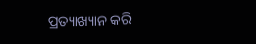ପ୍ରତ୍ୟାଖ୍ୟାନ କରି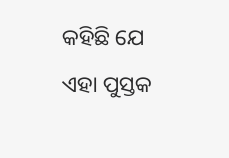କହିଛି ଯେ ଏହା ପୁସ୍ତକ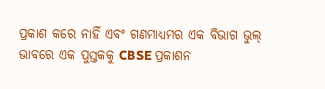ପ୍ରକାଶ କରେ ନାହିଁ ଏବଂ ଗଣମାଧ୍ୟମର ଏକ ବିଭାଗ ଭୁଲ୍ ଭାବରେ ଏକ ପୁସ୍ତକକୁ CBSE ପ୍ରକାଶନ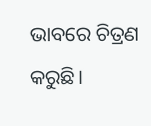ଭାବରେ ଚିତ୍ରଣ କରୁଛି।